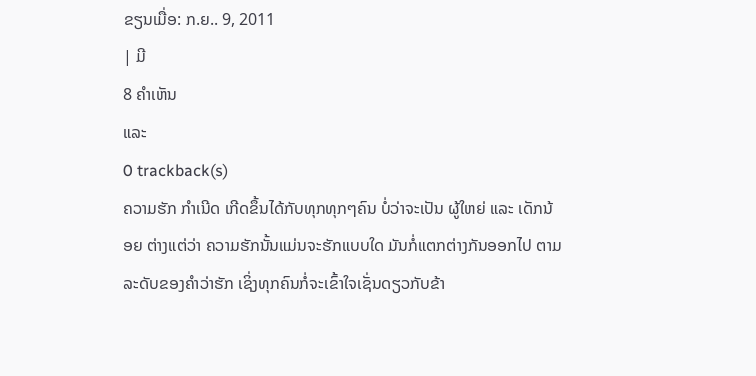ຂຽນເມື່ອ: ກ.ຍ.. 9, 2011
| ມີ
8 ຄຳເຫັນ
ແລະ
0 trackback(s)
ຄວາມຮັກ ກຳເນີດ ເກີດຂຶ້ນໄດ້ກັບທຸກທຸກໆຄົນ ບໍ່ວ່າຈະເປັນ ຜູ້ໃຫຍ່ ແລະ ເດັກນ້ອຍ ຕ່າງແຕ່ວ່າ ຄວາມຮັກນັ້ນແມ່ນຈະຮັກແບບໃດ ມັນກໍ່ແຕກຕ່າງກັນອອກໄປ ຕາມລະດັບຂອງຄຳວ່າຮັກ ເຊິ່ງທຸກຄົນກໍ່ຈະເຂົ້າໃຈເຊັ່ນດຽວກັບຂ້າ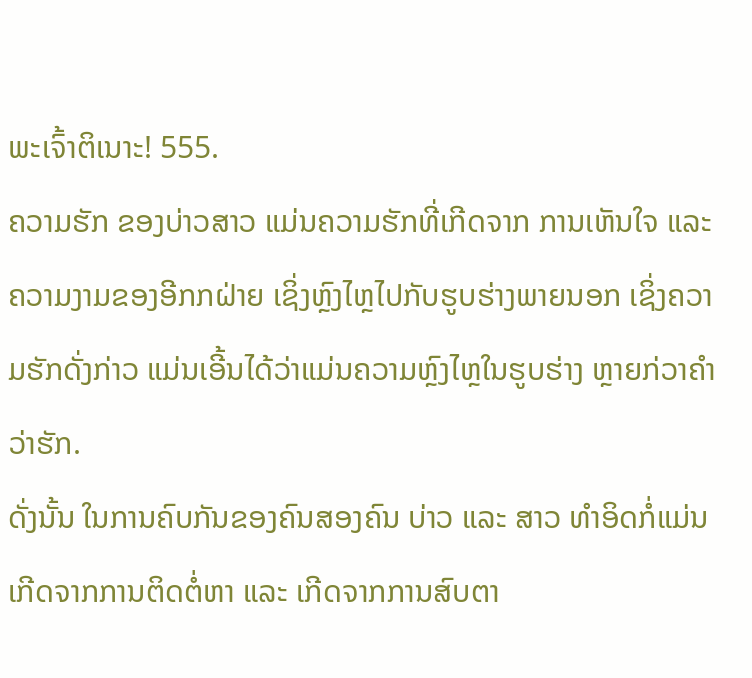ພະເຈົ້າຕິເນາະ! 555.
ຄວາມຮັກ ຂອງບ່າວສາວ ແມ່ນຄວາມຮັກທີ່ເກີດຈາກ ການເຫັນໃຈ ແລະ ຄວາມງາມຂອງອີກກຝ່າຍ ເຊິ່ງຫຼົງໄຫຼໄປກັບຮູບຮ່າງພາຍນອກ ເຊິ່ງຄວາມຮັກດັ່ງກ່າວ ແມ່ນເອີ້ນໄດ້ວ່າແມ່ນຄວາມຫຼົງໄຫຼໃນຮູບຮ່າງ ຫຼາຍກ່ວາຄຳວ່າຮັກ.
ດັ່ງນັ້ນ ໃນການຄົບກັນຂອງຄົນສອງຄົນ ບ່າວ ແລະ ສາວ ທຳອິດກໍ່ແມ່ນເກີດຈາກການຕິດຕໍ່ຫາ ແລະ ເກີດຈາກການສົບຕາ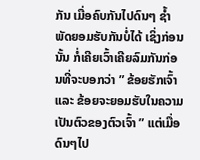ກັນ ເມື່ອຄົບກັນໄປດົນໆ ຊ້ຳພັດຍອມຮັບກັນບໍ່ໄດ້ ເຊິ່ງກ່ອນນັ້ນ ກໍ່ເຄີຍເວົ້າເຄີຍລົມກັນກ່ອນທີ່ຈະບອກວ່າ ” ຂ້ອຍຮັກເຈົ້າ ແລະ ຂ້ອຍຈະຍອມຮັບໃນຄວາມເປັນຕົວຂອງຕົວເຈົ້າ ” ແຕ່ເມື່ອດົນໆໄປ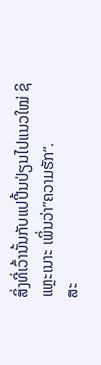ສິ່ງທີ່ເວົ້ານັ້ນກັບແປປີ້ນປ່ຽນໄປແນວໃໝ່ ຊິແຫຼະເນາະ ເພິ່ນວ່າ”ຄວາມຮັກ”.
ສະ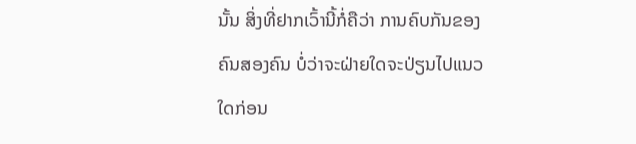ນັ້ນ ສິ່ງທີ່ຢາກເວົ້ານີ້ກໍ່ຄືວ່າ ການຄົບກັນຂອງຄົນສອງຄົນ ບໍ່ວ່າຈະຝ່າຍໃດຈະປ່ຽນໄປແນວໃດກ່ອນ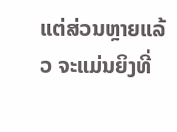ແຕ່ສ່ວນຫຼາຍແລ້ວ ຈະແມ່ນຍິງທີ່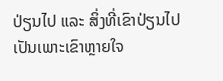ປ່ຽນໄປ ແລະ ສິ່ງທີ່ເຂົາປ່ຽນໄປເປັນເພາະເຂົາຫຼາຍໃຈ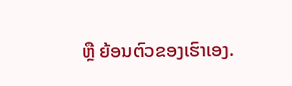ຫຼື ຍ້ອນຕົວຂອງເຮົາເອງ.